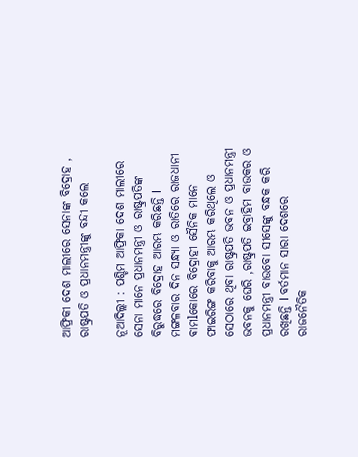ଆଫ୍ରିକୀ ଦେଶ ମାଲୀରେ ସେନାଙ୍କ ବିଦ୍ରୋହ , ରାଷ୍ଟ୍ରପତି ଓ ପ୍ରଧାନମନ୍ତ୍ରୀଙ୍କୁ ବନ୍ଦୀ କଲେ

ନୂଆଦିଲ୍ଲୀ : ପଶ୍ଚିମ ଆଫ୍ରିକା ଦେଶ ମାଲୀରେ ସେନା ମାନେ ପ୍ରଧାନମନ୍ତ୍ରୀ ଓ ରାଷ୍ଟ୍ରପତିଙ୍କ ବିରୁଦ୍ଧରେ ବିଦ୍ରୋହ ଆରମ୍ଭ କରିଛନ୍ତି l ମଙ୍ଗଳବାର ଦିନ ସନ୍ଧ୍ୟା ଓ ରାତିରେ ରାଜଧାନୀ ଵାମlକୋରେ ବିଦ୍ରୋହୀ ସୈନିକ ମାନେ ଫାଇରିଙ୍ଗ କରିବାକୁ ଆରମ୍ଭ କରିଥିଲେ ଓ ସେଠାରେ ଥିବା ରାଷ୍ଟ୍ରପତି ଭବନ ଓ ପ୍ରଧାନମନ୍ତ୍ରୀ ଭବନକୁ ଘେରି ,ରାଷ୍ଟ୍ରପତି ଇବ୍ରାହିମ ବାଉକର ଓ ପ୍ରଧାନମନ୍ତ୍ରୀ ବାଉବୋ ସୀସେଙ୍କୁ ବନ୍ଧକ କରି ରଖିଛନ୍ତି l ବର୍ତମାନ ସାରା ଦେଶରେ ରାଜନୈତିକ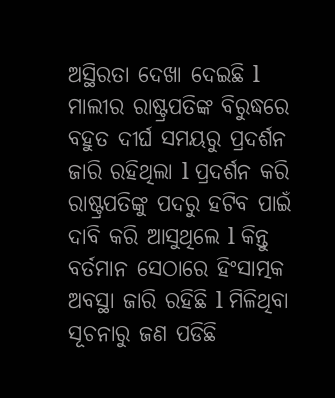ଅସ୍ଥିରତା ଦେଖା ଦେଇଛି l
ମାଲୀର ରାଷ୍ଟ୍ରପତିଙ୍କ ବିରୁଦ୍ଧରେ ବହୁତ ଦୀର୍ଘ ସମୟରୁ ପ୍ରଦର୍ଶନ ଜାରି ରହିଥିଲା l ପ୍ରଦର୍ଶନ କରି ରାଷ୍ଟ୍ରପତିଙ୍କୁ ପଦରୁ ହଟିବ ପାଇଁ ଦାବି କରି ଆସୁଥିଲେ l କିନ୍ତୁ ବର୍ତମାନ ସେଠାରେ ହିଂସାତ୍ମକ ଅବସ୍ଥା ଜାରି ରହିଛି l ମିଳିଥିବା ସୂଚନାରୁ ଜଣ ପଡିଛି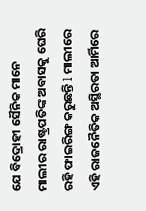ଯେ ବିଦ୍ରୋହୀ ସୈନିକ ମାନେ ମାଲୀର ରାଷ୍ଟ୍ରପତିଙ୍କ ଅବାସକୁ ଘେରି ରହି ଫାଇରିଙ୍ଗ କରୁଛନ୍ତି l ମାଲୀରେ ଏହି ରାଜନୈତିକ ଅସ୍ଥିରତା ଆର୍ମିରେ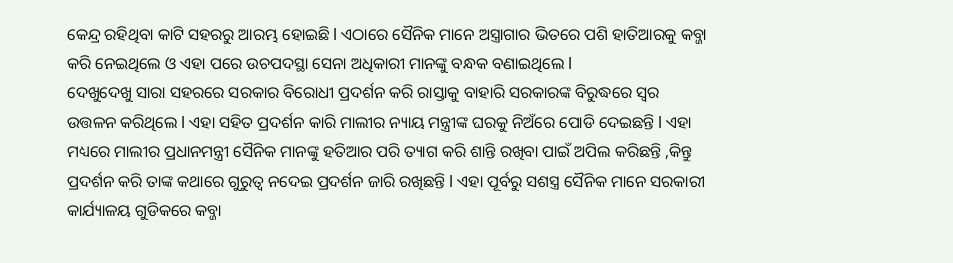କେନ୍ଦ୍ର ରହିଥିବା କାଟି ସହରରୁ ଆରମ୍ଭ ହୋଇଛି l ଏଠାରେ ସୈନିକ ମାନେ ଅସ୍ତ୍ରାଗାର ଭିତରେ ପଶି ହାତିଆରକୁ କବ୍ଜା କରି ନେଇଥିଲେ ଓ ଏହା ପରେ ଉଚପଦସ୍ଥା ସେନା ଅଧିକାରୀ ମାନଙ୍କୁ ବନ୍ଧକ ବଣାଇଥିଲେ l
ଦେଖୁଦେଖୁ ସାରା ସହରରେ ସରକାର ବିରୋଧୀ ପ୍ରଦର୍ଶନ କରି ରାସ୍ତାକୁ ବାହାରି ସରକାରଙ୍କ ବିରୁଦ୍ଧରେ ସ୍ୱର ଉତ୍ତଳନ କରିଥିଲେ l ଏହା ସହିତ ପ୍ରଦର୍ଶନ କାରି ମାଲୀର ନ୍ୟାୟ ମନ୍ତ୍ରୀଙ୍କ ଘରକୁ ନିଅଁରେ ପୋଡି ଦେଇଛନ୍ତି l ଏହା ମଧ୍ୟରେ ମାଲୀର ପ୍ରଧାନମନ୍ତ୍ରୀ ସୈନିକ ମାନଙ୍କୁ ହତିଆର ପରି ତ୍ୟାଗ କରି ଶାନ୍ତି ରଖିବା ପାଇଁ ଅପିଲ କରିଛନ୍ତି ,କିନ୍ତୁ ପ୍ରଦର୍ଶନ କରି ତାଙ୍କ କଥାରେ ଗୁରୁତ୍ୱ ନଦେଇ ପ୍ରଦର୍ଶନ ଜାରି ରଖିଛନ୍ତି l ଏହା ପୂର୍ବରୁ ସଶସ୍ତ୍ର ସୈନିକ ମାନେ ସରକାରୀ କାର୍ଯ୍ୟାଳୟ ଗୁଡିକରେ କବ୍ଜା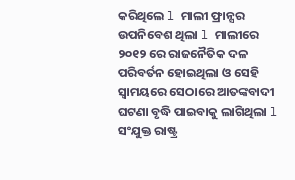କରିଥିଲେ l ମାଲୀ ଫ୍ରାନ୍ସର ଉପନିବେଶ ଥିଲା l ମାଲୀରେ ୨୦୧୨ ରେ ରାଜନୈତିକ ଦଳ ପରିବର୍ତନ ହୋଇଥିଲା ଓ ସେହି ସ୍ବାମୟରେ ସେଠାରେ ଆତଙ୍କବାଦୀ ଘଟଣା ବୃଦ୍ଧି ପାଇବାକୁ ଲାଗିଥିଲା l ସଂଯୁକ୍ତ ରାଷ୍ଟ୍ର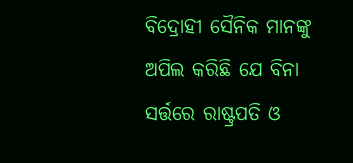ବିଦ୍ରୋହୀ ସୈନିକ ମାନଙ୍କୁ ଅପିଲ କରିଛି ଯେ ବିନା ସର୍ତ୍ତରେ ରାଷ୍ଟ୍ରପତି ଓ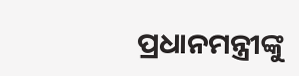ପ୍ରଧାନମନ୍ତ୍ରୀଙ୍କୁ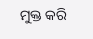ମୁକ୍ତ କରି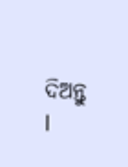ଦିଅନ୍ତୁ l